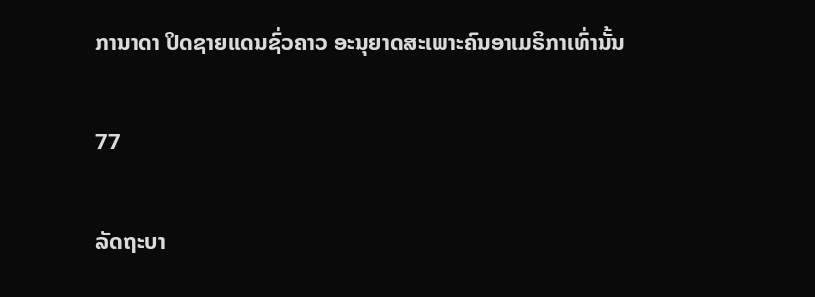ການາດາ ປິດຊາຍແດນຊົ່ວຄາວ ອະນຸຍາດສະເພາະຄົນອາເມຣິກາເທົ່ານັ້ນ

77

ລັດຖະບາ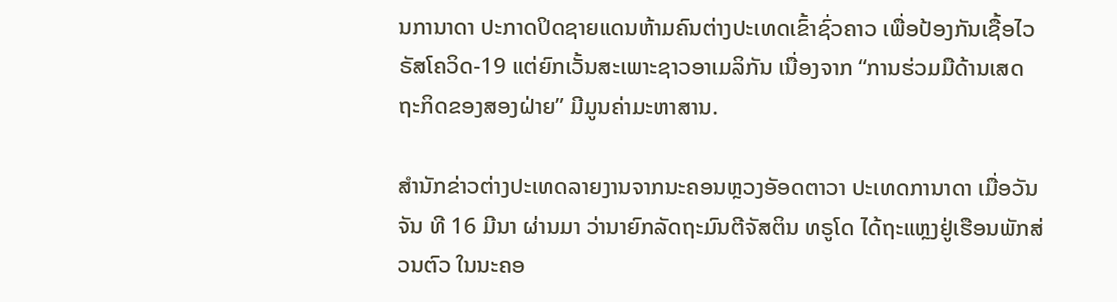ນການາດາ ປະກາດປິດຊາຍແດນຫ້າມຄົນຕ່າງປະເທດເຂົ້າຊົ່ວຄາວ ເພື່ອປ້ອງກັນເຊື້ອໄວຣັສໂຄວິດ-19 ແຕ່ຍົກເວັ້ນສະເພາະຊາວອາເມລິກັນ ເນື່ອງຈາກ “ການຮ່ວມມືດ້ານເສດຖະກິດຂອງສອງຝ່າຍ” ມີມູນຄ່າມະຫາສານ.

ສຳນັກຂ່າວຕ່າງປະເທດລາຍງານຈາກນະຄອນຫຼວງອັອດຕາວາ ປະເທດການາດາ ເມື່ອວັນຈັນ ທີ 16 ມີນາ ຜ່ານມາ ວ່ານາຍົກລັດຖະມົນຕີຈັສຕິນ ທຣູໂດ ໄດ້ຖະແຫຼງຢູ່ເຮືອນພັກສ່ວນຕົວ ໃນນະຄອ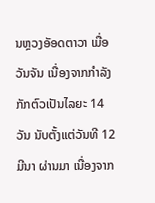ນຫຼວງອັອດຕາວາ ເມື່ອວັນຈັນ ເນື່ອງຈາກກຳລັງກັກຕົວເປັນໄລຍະ 14 ວັນ ນັບຕັ້ງແຕ່ວັນທີ 12 ມີນາ ຜ່ານມາ ເນື່ອງຈາກ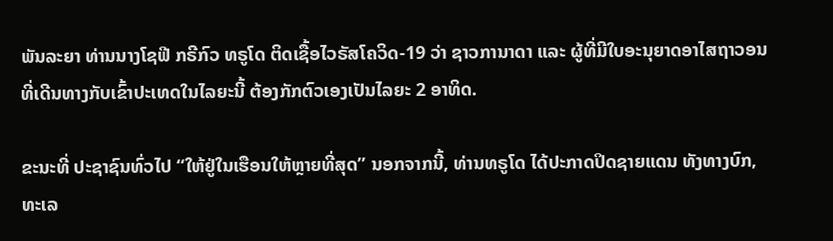ພັນລະຍາ ທ່ານນາງໂຊຟີ ກຣີກົວ ທຣູໂດ ຕິດເຊື້ອໄວຣັສໂຄວິດ-19 ວ່າ ຊາວການາດາ ແລະ ຜູ້ທີ່ມີໃບອະນຸຍາດອາໄສຖາວອນ ທີ່ເດີນທາງກັບເຂົ້າປະເທດໃນໄລຍະນີ້ ຕ້ອງກັກຕົວເອງເປັນໄລຍະ 2 ອາທິດ.

ຂະນະທີ່ ປະຊາຊົນທົ່ວໄປ “ໃຫ້ຢູ່ໃນເຮືອນໃຫ້ຫຼາຍທີ່ສຸດ” ນອກຈາກນີ້, ທ່ານທຣູໂດ ໄດ້ປະກາດປິດຊາຍແດນ ທັງທາງບົກ, ທະເລ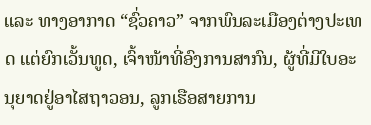ແລະ ທາງອາກາດ “ຊົ່ວຄາວ” ຈາກພົນລະເມືອງຕ່າງປະເທດ ແຕ່ຍົກເວັ້ນທູດ, ເຈົ້າໜ້າທີ່ອົງການສາກົນ, ຜູ້ທີ່ມີໃບອະນຸຍາດຢູ່ອາໄສຖາວອນ, ລູກເຮືອສາຍການ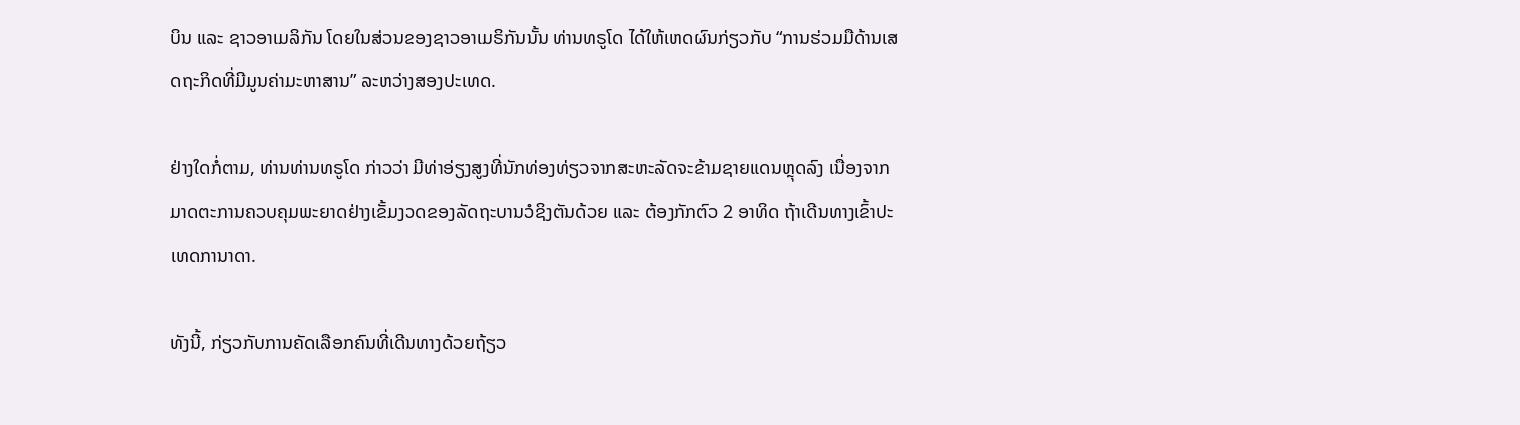ບິນ ແລະ ຊາວອາເມລິກັນ ໂດຍໃນສ່ວນຂອງຊາວອາເມຣິກັນນັ້ນ ທ່ານທຣູໂດ ໄດ້ໃຫ້ເຫດຜົນກ່ຽວກັບ “ການຮ່ວມມືດ້ານເສດຖະກິດທີ່ມີມູນຄ່າມະຫາສານ” ລະຫວ່າງສອງປະເທດ.

ຢ່າງໃດກໍ່ຕາມ, ທ່ານທ່ານທຣູໂດ ກ່າວວ່າ ມີທ່າອ່ຽງສູງທີ່ນັກທ່ອງທ່ຽວຈາກສະຫະລັດຈະຂ້າມຊາຍແດນຫຼຸດລົງ ເນື່ອງຈາກມາດຕະການຄວບຄຸມພະຍາດຢ່າງເຂັ້ມງວດຂອງລັດຖະບານວໍຊິງຕັນດ້ວຍ ແລະ ຕ້ອງກັກຕົວ 2 ອາທິດ ຖ້າເດີນທາງເຂົ້າປະເທດການາດາ.

ທັງນີ້, ກ່ຽວກັບການຄັດເລືອກຄົນທີ່ເດີນທາງດ້ວຍຖ້ຽວ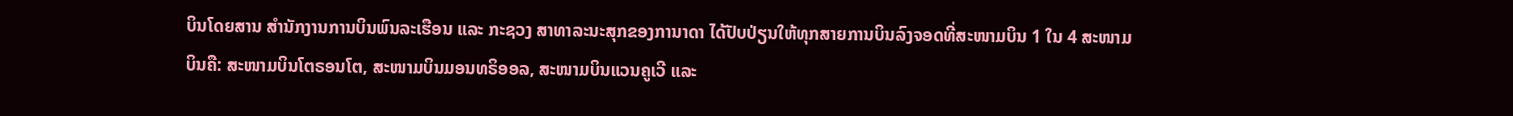ບິນໂດຍສານ ສຳນັກງານການບິນພົນລະເຮືອນ ແລະ ກະຊວງ ສາທາລະນະສຸກຂອງການາດາ ໄດ້ປັບປ່ຽນໃຫ້ທຸກສາຍການບິນລົງຈອດທີ່ສະໜາມບິນ 1 ໃນ 4 ສະໜາມບິນຄື: ສະໜາມບິນໂຕຣອນໂຕ, ສະໜາມບິນມອນທຣິອອລ, ສະໜາມບິນແວນຄູເວີ ແລະ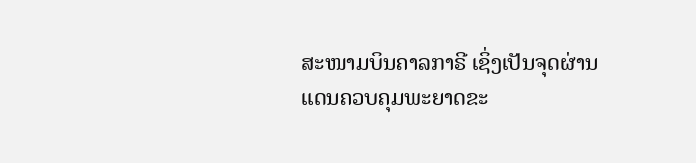ສະໜາມບິນຄາລກາຣີ ເຊິ່ງເປັນຈຸດຜ່ານແດນຄວບຄຸມພະຍາດຂະ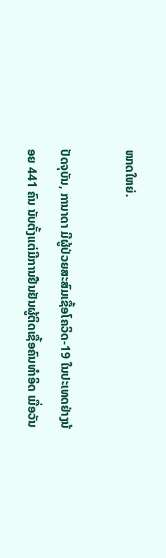ໜາດໃຫຍ່.

ປັດຈຸບັນ, ການາດາ ມີຜູ້ປ່ວຍສະສົມເຊື້ອໂຄວິດ-19 ໃນປະເທດຢ່າງນ້ອຍ 441 ຄົນ ນັບຕັ້ງແຕ່ມີການຢືນຢັນຜູ້ຕິດເຊື້ອຄົນທຳອິດ ເມື່ອວັນ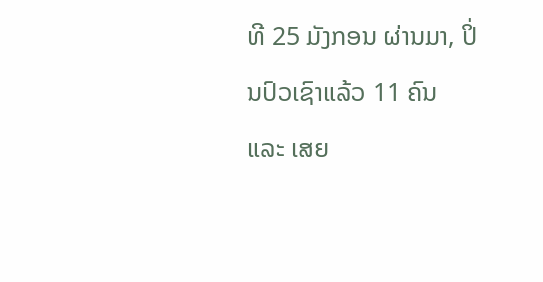ທີ 25 ມັງກອນ ຜ່ານມາ, ປິ່ນປົວເຊົາແລ້ວ 11 ຄົນ ແລະ ເສຍ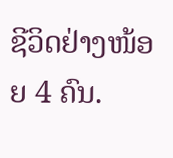ຊີວິດຢ່າງໜ້ອຍ 4 ຄົນ.